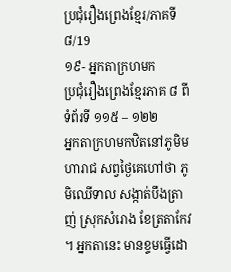ប្រជុំរឿងព្រេងខ្មែរ/ភាគទី៨/19
១៩- អ្នកតាក្រហមក
ប្រជុំរឿងព្រេងខ្មែរភាគ ៨ ពីទំព័រទី ១១៥ – ១២២
អ្នកតាក្រហមកឋិតនៅភូមិមហារាជ សព្វថ្ងៃគេហៅថា ភូមិឈើទាល សង្កាត់បឹងត្រាញ់ ស្រុកសំរោង ខែត្រតាកែវ ។ អ្នកតានេះ មានខ្ទមធ្វើដោ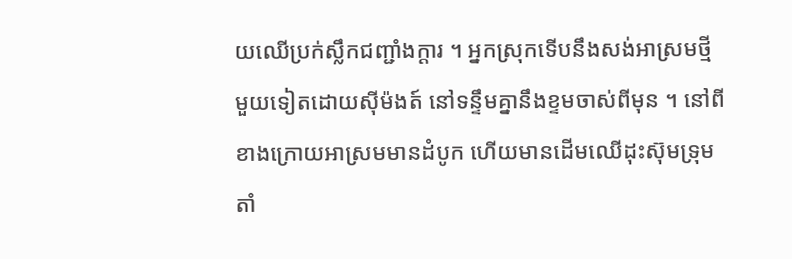យឈើប្រក់ស្លឹកជញ្ជាំងក្ដារ ។ អ្នកស្រុកទើបនឹងសង់អាស្រមថ្មីមួយទៀតដោយស៊ីម៉ងត៍ នៅទន្ទឹមគ្នានឹងខ្ទមចាស់ពីមុន ។ នៅពីខាងក្រោយអាស្រមមានដំបូក ហើយមានដើមឈើដុះស៊ុមទ្រុម តាំ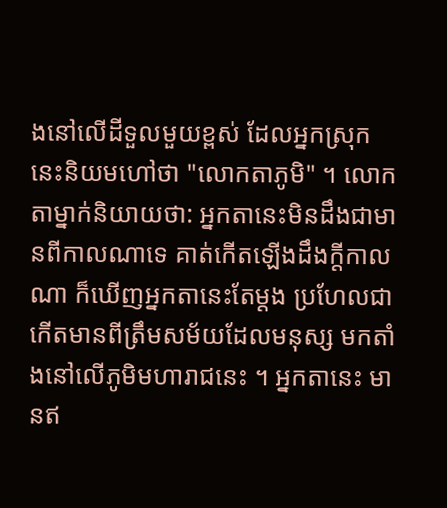ងនៅលើដីទួលមួយខ្ពស់ ដែលអ្នកស្រុកនេះនិយមហៅថា "លោកតាភូមិ" ។ លោកតាម្នាក់និយាយថា: អ្នកតានេះមិនដឹងជាមានពីកាលណាទេ គាត់កើតឡើងដឹងក្ដីកាលណា ក៏ឃើញអ្នកតានេះតែម្ដង ប្រហែលជាកើតមានពីត្រឹមសម័យដែលមនុស្ស មកតាំងនៅលើភូមិមហារាជនេះ ។ អ្នកតានេះ មានឥ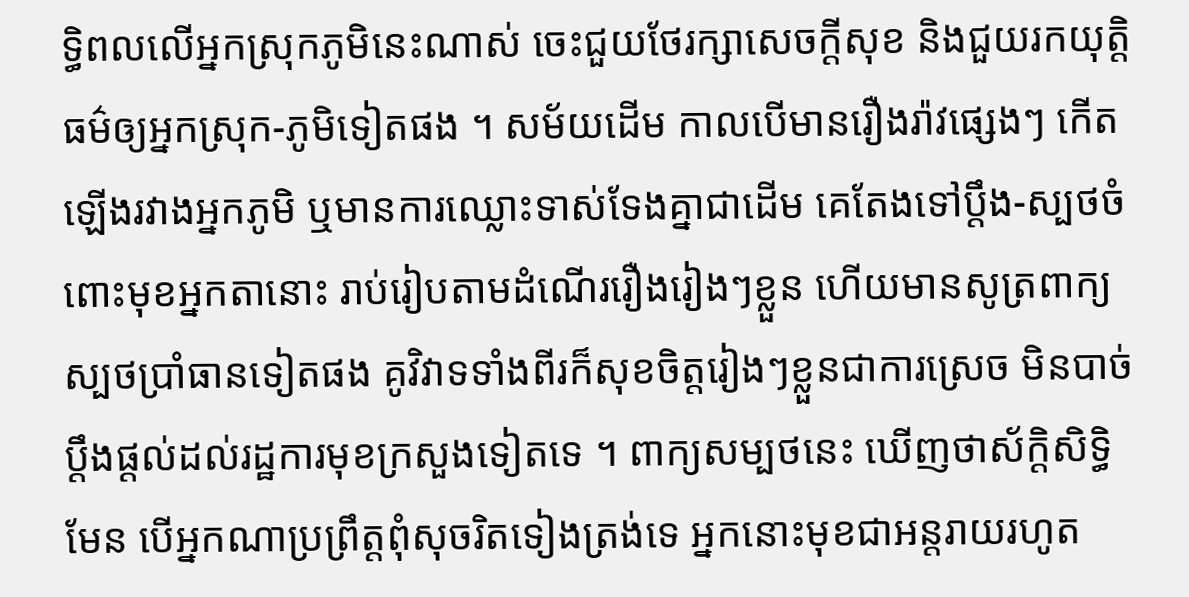ទ្ធិពលលើអ្នកស្រុកភូមិនេះណាស់ ចេះជួយថែរក្សាសេចក្ដីសុខ និងជួយរកយុត្តិធម៌ឲ្យអ្នកស្រុក-ភូមិទៀតផង ។ សម័យដើម កាលបើមានរឿងរ៉ាវផ្សេងៗ កើតឡើងរវាងអ្នកភូមិ ឬមានការឈ្លោះទាស់ទែងគ្នាជាដើម គេតែងទៅប្ដឹង-ស្បថចំពោះមុខអ្នកតានោះ រាប់រៀបតាមដំណើររឿងរៀងៗខ្លួន ហើយមានសូត្រពាក្យស្បថប្រាំធានទៀតផង គូវិវាទទាំងពីរក៏សុខចិត្តរៀងៗខ្លួនជាការស្រេច មិនបាច់ប្ដឹងផ្ដល់ដល់រដ្ឋការមុខក្រសួងទៀតទេ ។ ពាក្យសម្បថនេះ ឃើញថាស័ក្ដិសិទ្ធិមែន បើអ្នកណាប្រព្រឹត្តពុំសុចរិតទៀងត្រង់ទេ អ្នកនោះមុខជាអន្តរាយរហូត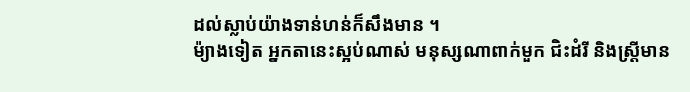ដល់ស្លាប់យ៉ាងទាន់ហន់ក៏សឹងមាន ។
ម៉្យាងទៀត អ្នកតានេះស្អប់ណាស់ មនុស្សណាពាក់មួក ជិះដំរី និងស្ត្រីមាន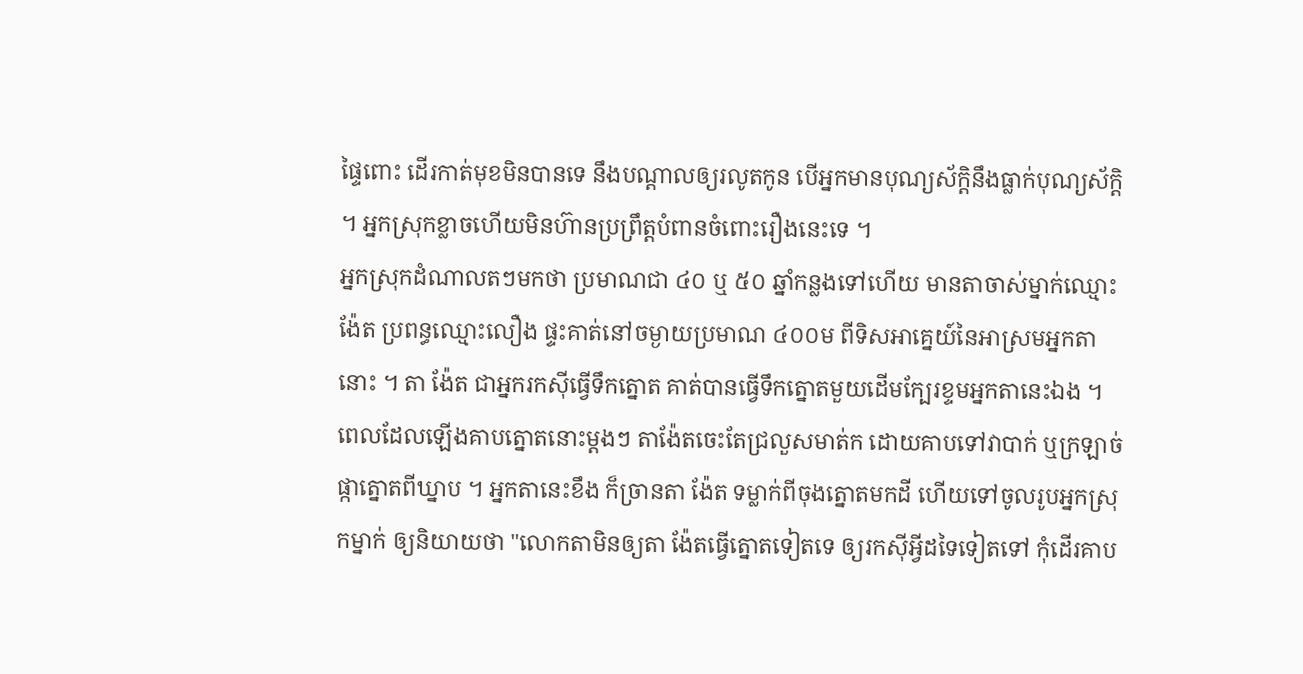ផ្ទៃពោះ ដើរកាត់មុខមិនបានទេ នឹងបណ្ដាលឲ្យរលូតកូន បើអ្នកមានបុណ្យស័ក្ដិនឹងធ្លាក់បុណ្យស័ក្ដិ ។ អ្នកស្រុកខ្លាចហើយមិនហ៊ានប្រព្រឹត្តបំពានចំពោះរឿងនេះទេ ។
អ្នកស្រុកដំណាលតៗមកថា ប្រមាណជា ៤០ ឬ ៥០ ឆ្នាំកន្លងទៅហើយ មានតាចាស់ម្នាក់ឈ្មោះង៉ែត ប្រពន្ធឈ្មោះលឿង ផ្ទះគាត់នៅចម្ងាយប្រមាណ ៤០០ម ពីទិសអាគ្នេយ៍នៃអាស្រមអ្នកតានោះ ។ តា ង៉ែត ជាអ្នករកស៊ីធ្វើទឹកត្នោត គាត់បានធ្វើទឹកត្នោតមួយដើមក្បែរខ្ទមអ្នកតានេះឯង ។ ពេលដែលឡើងគាបត្នោតនោះម្ដងៗ តាង៉ែតចេះតែជ្រលួសមាត់ក ដោយគាបទៅវាបាក់ ឬក្រឡាច់ផ្កាត្នោតពីឃ្នាប ។ អ្នកតានេះខឹង ក៏ច្រានតា ង៉ែត ទម្លាក់ពីចុងត្នោតមកដី ហើយទៅចូលរូបអ្នកស្រុកម្នាក់ ឲ្យនិយាយថា "លោកតាមិនឲ្យតា ង៉ែតធ្វើត្នោតទៀតទេ ឲ្យរកស៊ីអ្វីដទៃទៀតទៅ កុំដើរគាប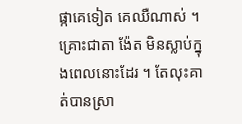ផ្កាគេទៀត គេឈឺណាស់ ។ គ្រោះជាតា ង៉ែត មិនស្លាប់ក្នុងពេលនោះដែរ ។ តែលុះគាត់បានស្រា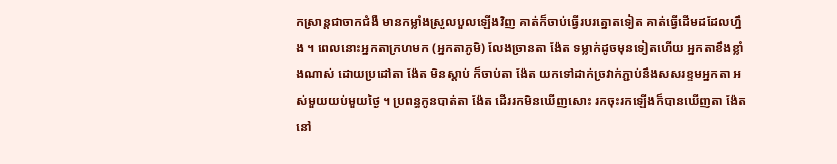កស្រាន្តជាចាកជំងឺ មានកម្លាំងស្រួលបួលឡើងវិញ គាត់ក៏ចាប់ធ្វើរបរត្នោតទៀត គាត់ធ្វើដើមដដែលហ្នឹង ។ ពេលនោះអ្នកតាក្រហមក (អ្នកតាភូមិ) លែងច្រានតា ង៉ែត ទម្លាក់ដូចមុនទៀតហើយ អ្នកតាខឹងខ្លាំងណាស់ ដោយប្រដៅតា ង៉ែត មិនស្ដាប់ ក៏ចាប់តា ង៉ែត យកទៅដាក់ច្រវាក់ភ្ជាប់នឹងសសរខ្ទមអ្នកតា អស់មួយយប់មួយថ្ងៃ ។ ប្រពន្ធកូនបាត់តា ង៉ែត ដើររកមិនឃើញសោះ រកចុះរកឡើងក៏បានឃើញតា ង៉ែត នៅ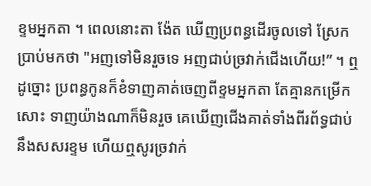ខ្ទមអ្នកតា ។ ពេលនោះតា ង៉ែត ឃើញប្រពន្ធដើរចូលទៅ ស្រែកប្រាប់មកថា "អញទៅមិនរួចទេ អញជាប់ច្រវាក់ជើងហើយ!” ។ ឮដូច្នោះ ប្រពន្ធកូនក៏ខំទាញគាត់ចេញពីខ្ទមអ្នកតា តែគ្មានកម្រើកសោះ ទាញយ៉ាងណាក៏មិនរួច គេឃើញជើងគាត់ទាំងពីរព័ទ្ធជាប់នឹងសសរខ្ទម ហើយឮសូរច្រវាក់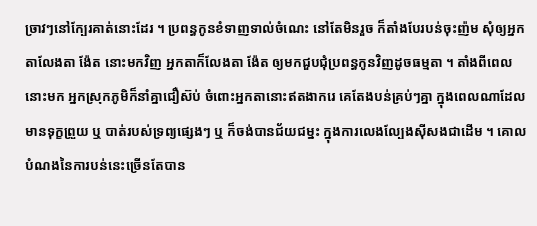ច្រាវៗនៅក្បែរគាត់នោះដែរ ។ ប្រពន្ធកូនខំទាញទាល់ចំណេះ នៅតែមិនរួច ក៏តាំងបែរបន់ចុះញ៉ម សុំឲ្យអ្នកតាលែងតា ង៉ែត នោះមកវិញ អ្នកតាក៏លែងតា ង៉ែត ឲ្យមកជួបជុំប្រពន្ធកូនវិញដូចធម្មតា ។ តាំងពីពេលនោះមក អ្នកស្រុកភូមិក៏នាំគ្នាជឿស៊ប់ ចំពោះអ្នកតានោះឥតងាករេ គេតែងបន់គ្រប់ៗគ្នា ក្នុងពេលណាដែលមានទុក្ខព្រួយ ឬ បាត់របស់ទ្រព្យផ្សេងៗ ឬ ក៏ចង់បានជ័យជម្នះ ក្នុងការលេងល្បែងស៊ីសងជាដើម ។ គោលបំណងនៃការបន់នេះច្រើនតែបាន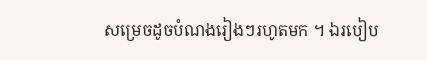សម្រេចដូចបំណងរៀងៗរហូតមក ។ ឯរបៀប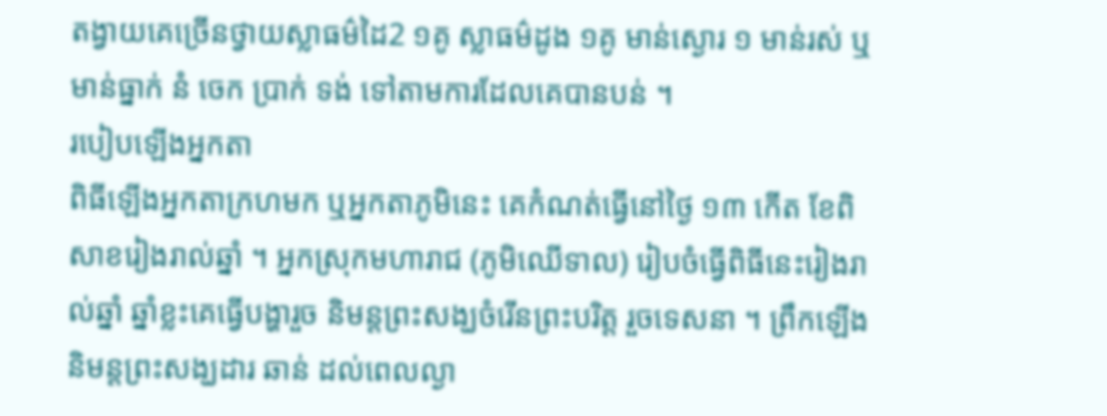តង្វាយគេច្រើនថ្វាយស្លាធម៌ដៃ2 ១គូ ស្លាធម៌ដូង ១គូ មាន់ស្ងោរ ១ មាន់រស់ ឬ មាន់ធ្នាក់ នំ ចេក ប្រាក់ ទង់ ទៅតាមការដែលគេបានបន់ ។
របៀបឡើងអ្នកតា
ពិធីឡើងអ្នកតាក្រហមក ឬអ្នកតាភូមិនេះ គេកំណត់ធ្វើនៅថ្ងៃ ១៣ កើត ខែពិសាខរៀងរាល់ឆ្នាំ ។ អ្នកស្រុកមហារាជ (ភូមិឈើទាល) រៀបចំធ្វើពិធីនេះរៀងរាល់ឆ្នាំ ឆ្នាំខ្លះគេធ្វើបង្ហារួច និមន្តព្រះសង្ឃចំរើនព្រះបរិត្ត រួចទេសនា ។ ព្រឹកឡើងនិមន្តព្រះសង្ឃដារ ឆាន់ ដល់ពេលល្ងា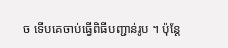ច ទើបគេចាប់ធ្វើពិធីបញ្ជាន់រូប ។ ប៉ុន្តែ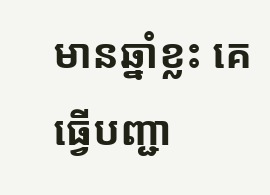មានឆ្នាំខ្លះ គេធ្វើបញ្ជា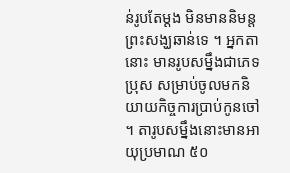ន់រូបតែម្ដង មិនមាននិមន្តព្រះសង្ឃឆាន់ទេ ។ អ្នកតានោះ មានរូបសម្នឹងជាភេទប្រុស សម្រាប់ចូលមកនិយាយកិច្ចការប្រាប់កូនចៅ ។ តារូបសម្នឹងនោះមានអាយុប្រមាណ ៥០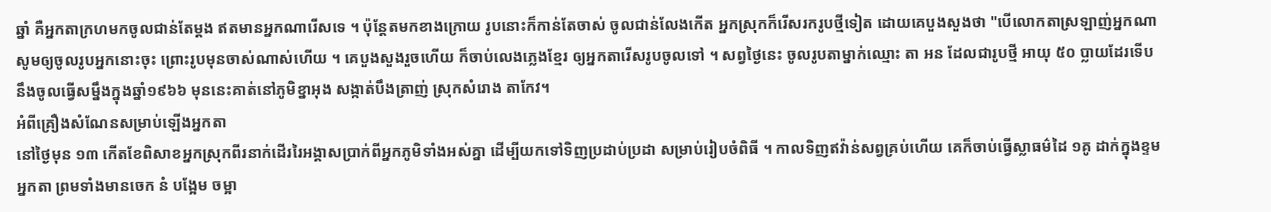ឆ្នាំ គឺអ្នកតាក្រហមកចូលជាន់តែម្ដង ឥតមានអ្នកណារើសទេ ។ ប៉ុន្តែតមកខាងក្រោយ រូបនោះក៏កាន់តែចាស់ ចូលជាន់លែងកើត អ្នកស្រុកក៏រើសរករូបថ្មីទៀត ដោយគេបួងសួងថា "បើលោកតាស្រឡាញ់អ្នកណា សូមឲ្យចូលរូបអ្នកនោះចុះ ព្រោះរូបមុនចាស់ណាស់ហើយ ។ គេបួងសួងរួចហើយ ក៏ចាប់លេងភ្លេងខ្មែរ ឲ្យអ្នកតារើសរូបចូលទៅ ។ សព្វថ្ងៃនេះ ចូលរូបតាម្នាក់ឈ្មោះ តា អន ដែលជារូបថ្មី អាយុ ៥០ ប្លាយដែរទើបនឹងចូលធ្វើសម្នឹងក្នុងឆ្នាំ១៩៦៦ មុននេះគាត់នៅភូមិខ្នាអុង សង្កាត់បឹងត្រាញ់ ស្រុកសំរោង តាកែវ។
អំពីគ្រឿងសំណែនសម្រាប់ឡើងអ្នកតា
នៅថ្ងៃមុន ១៣ កើតខែពិសាខអ្នកស្រុកពីរនាក់ដើររៃអង្គាសប្រាក់ពីអ្នកភូមិទាំងអស់គ្នា ដើម្បីយកទៅទិញប្រដាប់ប្រដា សម្រាប់រៀបចំពិធី ។ កាលទិញឥវ៉ាន់សព្វគ្រប់ហើយ គេក៏ចាប់ធ្វើស្លាធម៌ដៃ ១គូ ដាក់ក្នុងខ្ទមអ្នកតា ព្រមទាំងមានចេក នំ បង្អែម ចម្អា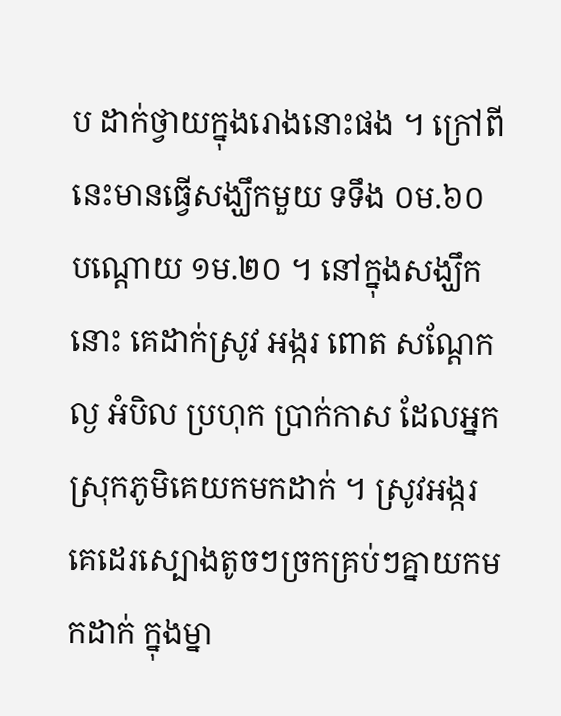ប ដាក់ថ្វាយក្នុងរោងនោះផង ។ ក្រៅពីនេះមានធ្វើសង្ឃឹកមួយ ទទឹង ០ម.៦០ បណ្ដោយ ១ម.២០ ។ នៅក្នុងសង្ឃឹកនោះ គេដាក់ស្រូវ អង្ករ ពោត សណ្ដែក ល្ង អំបិល ប្រហុក ប្រាក់កាស ដែលអ្នកស្រុកភូមិគេយកមកដាក់ ។ ស្រូវអង្ករ គេដេរស្បោងតូចៗច្រកគ្រប់ៗគ្នាយកមកដាក់ ក្នុងម្នា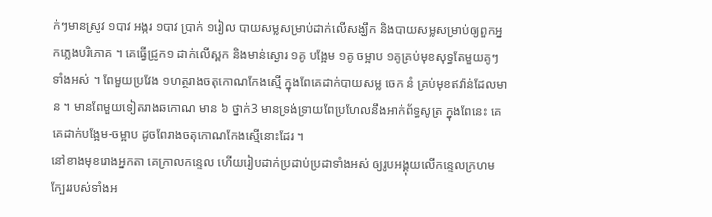ក់ៗមានស្រូវ ១បាវ អង្ករ ១បាវ ប្រាក់ ១រៀល បាយសម្លសម្រាប់ដាក់លើសង្ឃឹក និងបាយសម្លសម្រាប់ឲ្យពួកអ្នកភ្លេងបរិភោគ ។ គេធ្វើជ្រូក១ ដាក់លើស្ពក និងមាន់ស្ងោរ ១គូ បង្អែម ១គូ ចម្អាប ១គូគ្រប់មុខសុទ្ធតែមួយគូៗទាំងអស់ ។ ពែមួយប្រវែង ១ហត្ថរាងចតុកោណកែងស្មើ ក្នុងពែគេដាក់បាយសម្ល ចេក នំ គ្រប់មុខឥវ៉ាន់ដែលមាន ។ មានពែមួយទៀតរាងឆកោណ មាន ៦ ថ្នាក់3 មានទ្រង់ទ្រាយពែប្រហែលនឹងអាក់ព័ទ្ធសូត្រ ក្នុងពែនេះ គេគេដាក់បង្អែម-ចម្អាប ដូចពែរាងចតុកោណកែងស្មើនោះដែរ ។
នៅខាងមុខរោងអ្នកតា គេក្រាលកន្ទេល ហើយរៀបដាក់ប្រដាប់ប្រដាទាំងអស់ ឲ្យរូបអង្គុយលើកន្ទេលក្រហម ក្បែររបស់ទាំងអ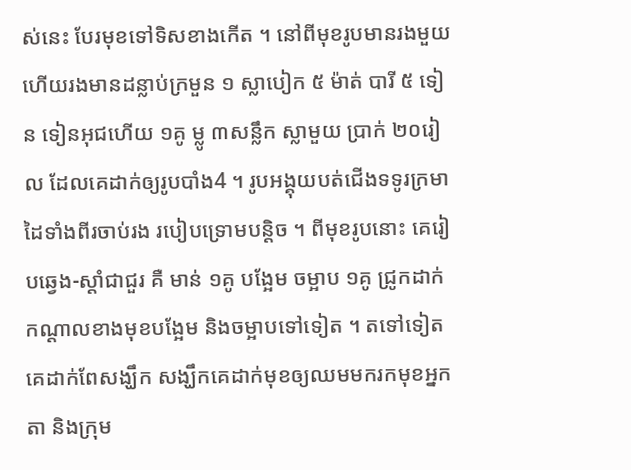ស់នេះ បែរមុខទៅទិសខាងកើត ។ នៅពីមុខរូបមានរងមួយ ហើយរងមានដន្លាប់ក្រមួន ១ ស្លាបៀក ៥ ម៉ាត់ បារី ៥ ទៀន ទៀនអុជហើយ ១គូ ម្លូ ៣សន្លឹក ស្លាមួយ ប្រាក់ ២០រៀល ដែលគេដាក់ឲ្យរូបបាំង4 ។ រូបអង្គុយបត់ជើងទទូរក្រមា ដៃទាំងពីរចាប់រង របៀបទ្រោមបន្តិច ។ ពីមុខរូបនោះ គេរៀបឆ្វេង-ស្ដាំជាជួរ គឺ មាន់ ១គូ បង្អែម ចម្អាប ១គូ ជ្រូកដាក់កណ្ដាលខាងមុខបង្អែម និងចម្អាបទៅទៀត ។ តទៅទៀត គេដាក់ពែសង្ឃឹក សង្ឃឹកគេដាក់មុខឲ្យឈមមករកមុខអ្នកតា និងក្រុម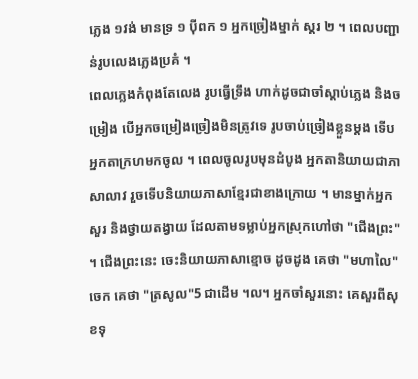ភ្លេង ១វង់ មានទ្រ ១ ប៉ីពក ១ អ្នកច្រៀងម្នាក់ ស្គរ ២ ។ ពេលបញ្ជាន់រូបលេងភ្លេងប្រគំ ។
ពេលភ្លេងកំពុងតែលេង រូបធ្វើទ្រឹង ហាក់ដូចជាចាំស្ដាប់ភ្លេង និងចម្រៀង បើអ្នកចម្រៀងច្រៀងមិនត្រូវទេ រូបចាប់ច្រៀងខ្លួនម្ដង ទើបអ្នកតាក្រហមកចូល ។ ពេលចូលរូបមុនដំបូង អ្នកតានិយាយជាភាសាលាវ រួចទើបនិយាយភាសាខ្មែរជាខាងក្រោយ ។ មានម្នាក់អ្នកសួរ និងថ្វាយតង្វាយ ដែលតាមទម្លាប់អ្នកស្រុកហៅថា "ជើងព្រះ" ។ ជើងព្រះនេះ ចេះនិយាយភាសាខ្មោច ដូចដូង គេថា "មហាលៃ" ចេក គេថា "ត្រសូល"5 ជាដើម ។ល។ អ្នកចាំសួរនោះ គេសួរពីសុខទុ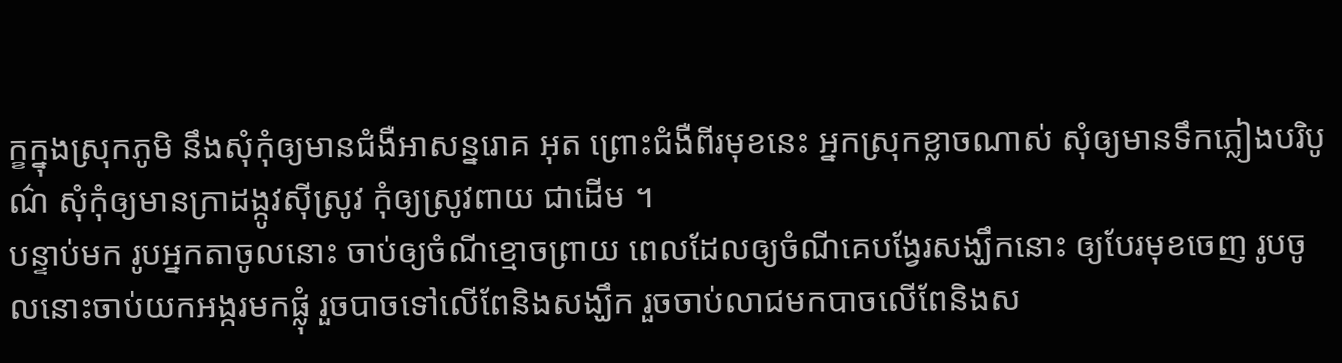ក្ខក្នុងស្រុកភូមិ នឹងសុំកុំឲ្យមានជំងឺអាសន្នរោគ អុត ព្រោះជំងឺពីរមុខនេះ អ្នកស្រុកខ្លាចណាស់ សុំឲ្យមានទឹកភ្លៀងបរិបូណ៌ សុំកុំឲ្យមានក្រាដង្កូវស៊ីស្រូវ កុំឲ្យស្រូវពាយ ជាដើម ។
បន្ទាប់មក រូបអ្នកតាចូលនោះ ចាប់ឲ្យចំណីខ្មោចព្រាយ ពេលដែលឲ្យចំណីគេបង្វែរសង្ឃឹកនោះ ឲ្យបែរមុខចេញ រូបចូលនោះចាប់យកអង្ករមកផ្លុំ រួចបាចទៅលើពែនិងសង្ឃឹក រួចចាប់លាជមកបាចលើពែនិងស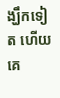ង្ឃឹកទៀត ហើយគេ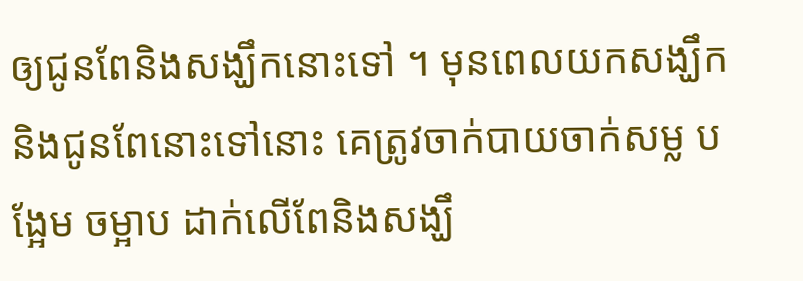ឲ្យជូនពែនិងសង្ឃឹកនោះទៅ ។ មុនពេលយកសង្ឃឹកនិងជូនពែនោះទៅនោះ គេត្រូវចាក់បាយចាក់សម្ល បង្អែម ចម្អាប ដាក់លើពែនិងសង្ឃឹ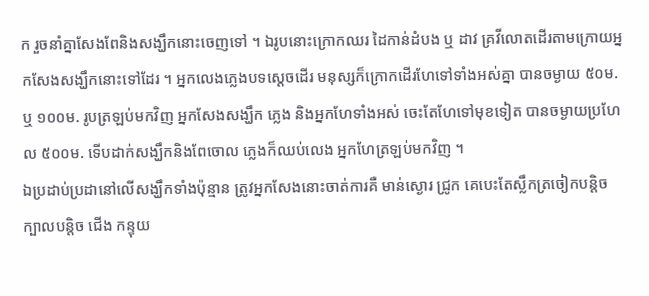ក រួចនាំគ្នាសែងពែនិងសង្ឃឹកនោះចេញទៅ ។ ឯរូបនោះក្រោកឈរ ដៃកាន់ដំបង ឬ ដាវ គ្រវីលោតដើរតាមក្រោយអ្នកសែងសង្ឃឹកនោះទៅដែរ ។ អ្នកលេងភ្លេងបទស្ដេចដើរ មនុស្សក៏ក្រោកដើរហែទៅទាំងអស់គ្នា បានចម្ងាយ ៥០ម. ឬ ១០០ម. រូបត្រឡប់មកវិញ អ្នកសែងសង្ឃឹក ភ្លេង និងអ្នកហែទាំងអស់ ចេះតែហែទៅមុខទៀត បានចម្ងាយប្រហែល ៥០០ម. ទើបដាក់សង្ឃឹកនិងពែចោល ភ្លេងក៏ឈប់លេង អ្នកហែត្រឡប់មកវិញ ។
ឯប្រដាប់ប្រដានៅលើសង្ឃឹកទាំងប៉ុន្មាន ត្រូវអ្នកសែងនោះចាត់ការគឺ មាន់ស្ងោរ ជ្រូក គេបេះតែស្លឹកត្រចៀកបន្តិច ក្បាលបន្តិច ជើង កន្ទុយ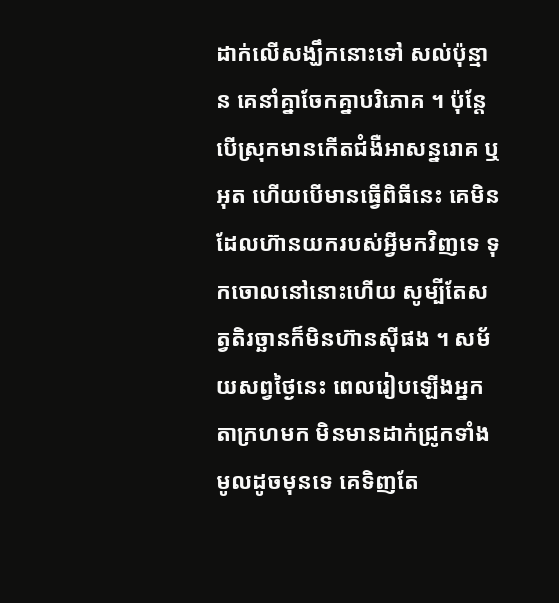ដាក់លើសង្ឃឹកនោះទៅ សល់ប៉ុន្មាន គេនាំគ្នាចែកគ្នាបរិភោគ ។ ប៉ុន្តែបើស្រុកមានកើតជំងឺអាសន្នរោគ ឬ អុត ហើយបើមានធ្វើពិធីនេះ គេមិនដែលហ៊ានយករបស់អ្វីមកវិញទេ ទុកចោលនៅនោះហើយ សូម្បីតែសត្វតិរច្ឆានក៏មិនហ៊ានស៊ីផង ។ សម័យសព្វថ្ងៃនេះ ពេលរៀបឡើងអ្នកតាក្រហមក មិនមានដាក់ជ្រូកទាំងមូលដូចមុនទេ គេទិញតែ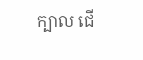ក្បាល ជើ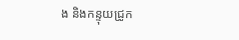ង និងកន្ទុយជ្រូក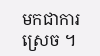មកជាការស្រេច ។